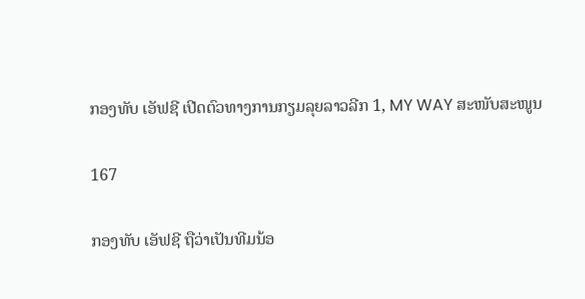ກອງທັບ ເອັຟຊີ ເປີດຕົວທາງການກຽມລຸຍລາວລີກ 1, MY WAY ສະໜັບສະໜູນ

167

ກອງທັບ ເອັຟຊີ ຖືວ່າເປັນທີມນ້ອ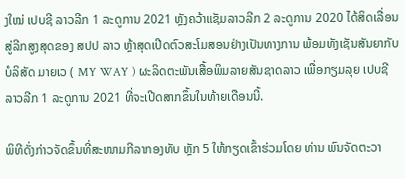ງໃໝ່ ເປບຊີ ລາວລີກ 1 ລະດູການ 2021 ຫຼັງຄວ້າແຊັມລາວລີກ 2 ລະດູການ 2020 ໄດ້ສິດເລື່ອນສູ່ລີກສູງສຸດຂອງ ສປປ ລາວ ຫຼ້າສຸດເປີດຕົວສະໂມສອນຢ່າງເປັນທາງການ ພ້ອມທັງເຊັນສັນຍາກັບ ບໍລິສັດ ມາຍເວ ( MY WAY ) ຜະລິດຕະພັນເສື້ອພິມລາຍສັນຊາດລາວ ເພື່ອກຽມລຸຍ ເປບຊີ ລາວລີກ 1 ລະດູການ 2021 ທີ່ຈະເປີດສາກຂຶ້ນໃນທ້າຍເດືອນນີ້.

ພິທີດັ່ງກ່າວຈັດຂຶ້ນທີ່ສະໜາມກີລາກອງທັບ ຫຼັກ 5 ໃຫ້ກຽດເຂົ້າຮ່ວມໂດຍ ທ່ານ ພົນຈັດຕະວາ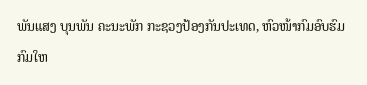ພັນແສງ ບຸນພັນ ຄະນະພັກ ກະຊວງປ້ອງກັນປະເທດ, ຫົວໜ້າກົມອົບຮົມ ກົມໃຫ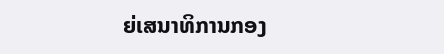ຍ່ເສນາທິການກອງ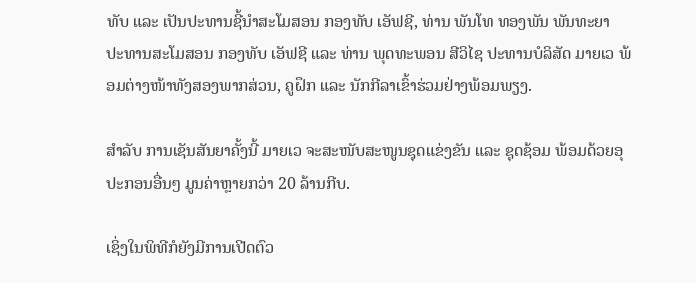ທັບ ແລະ ເປັນປະທານຊີ້ນໍາສະໂມສອນ ກອງທັບ ເອັຟຊີ, ທ່ານ ພັນໂທ ທອງພັນ ພັນທະຍາ ປະທານສະໂມສອນ ກອງທັບ ເອັຟຊີ ແລະ ທ່ານ ພຸດທະພອນ ສີວິໄຊ ປະທານບໍລິສັດ ມາຍເວ ພ້ອມຕ່າງໜ້າທັງສອງພາກສ່ວນ, ຄູຝຶກ ແລະ ນັກກີລາເຂົ້າຮ່ວມຢ່າງພ້ອມພຽງ.

ສໍາລັບ ການເຊັນສັນຍາຄັ້ງນີ້ ມາຍເວ ຈະສະໜັບສະໜູນຊຸດແຂ່ງຂັນ ແລະ ຊຸດຊ້ອມ ພ້ອມດ້ວຍອຸປະກອນອື່ນໆ ມູນຄ່າຫຼາຍກວ່າ 20 ລ້ານກີບ.

ເຊິ່ງໃນພິທີກໍຍັງມີການເປີດຕົວ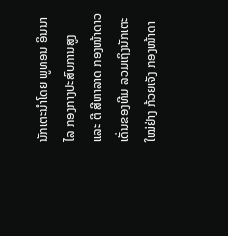ນັກເຕະນໍາໂດຍ ພູທອນ ອິນນາໄລ ກອງກາງປະສົບການສູງ ແລະ ຕີ ສີຫາລາດ ກອງໜ້າດາວເດັ່ນຂອງທີມ ລວມເຖິງນັກເຕະໃໝ່ຢ່າງ ກ້ວຍເຈັງ ກອງໜ້າດາ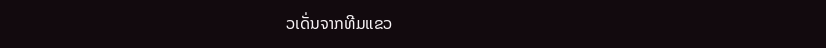ວເດັ່ນຈາກທີມແຂວ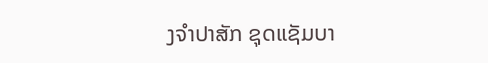ງຈໍາປາສັກ ຊຸດແຊັມບາ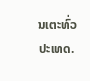ນເຕະທົ່ວປະເທດ.